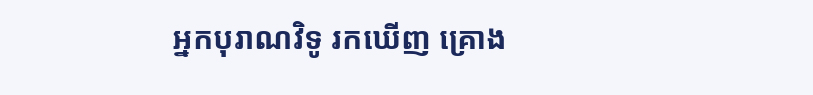អ្នកបុរាណវិទូ រកឃើញ គ្រោង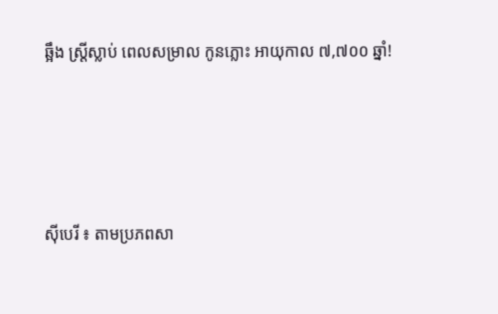ឆ្អឹង ស្រ្តីស្លាប់ ពេលសម្រាល កូនភ្លោះ អាយុកាល ៧,៧០០ ឆ្នាំ!




ស៊ីបេរី ៖ តាមប្រភពសា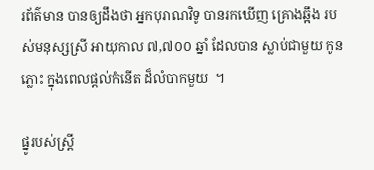រព័ត៌មាន បានឲ្យដឹងថា អ្នកបុរាណវិទូ បានរកឃើញ គ្រោងឆ្អឹង របស់មនុស្សស្រី អាយុកាល ៧,៧០០ ឆ្នាំ ដែលបាន ស្លាប់ជាមួយ កូនភ្លោះ ក្នុងពេលផ្តល់កំនើត ដ៏លំបាកមួយ  ។

ផ្នូរបស់ស្រ្តី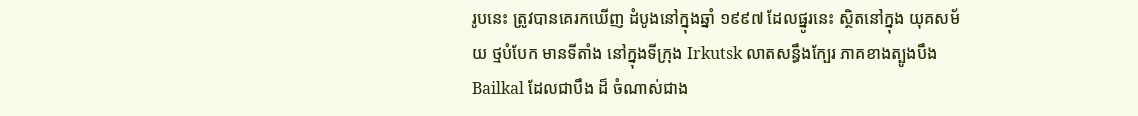រូបនេះ ត្រូវបានគេរកឃើញ ដំបូងនៅក្នុងឆ្នាំ ១៩៩៧ ដែលផ្នូរនេះ ស្ថិតនៅក្នុង យុគសម័យ ថ្មបំបែក មានទីតាំង នៅក្នុងទីក្រុង Irkutsk លាតសន្ធឹងក្បែរ ភាគខាងត្បូងបឹង Bailkal ដែលជាបឹង ដ៏ ចំណាស់ជាង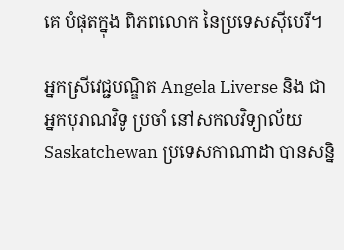គេ បំផុតក្នុង ពិភពលោក នៃប្រទេសស៊ីបេរី។

អ្នកស្រីវេជ្ជបណ្ឌិត Angela Liverse និង ជាអ្នកបុរាណវិទូ ប្រចាំ នៅសកលវិទ្យាល័យ Saskatchewan ប្រទេសកាណាដា បានសន្និ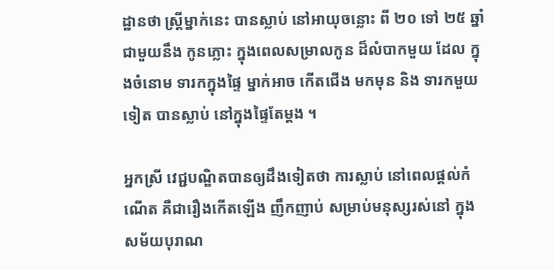ដ្ឋានថា ស្រ្តីម្នាក់នេះ បានស្លាប់ នៅអាយុចន្លោះ ពី ២០ ទៅ ២៥ ឆ្នាំ ជាមួយនឹង កូនភ្លោះ ក្នុងពេលសម្រាលកូន ដ៏លំបាកមួយ ដែល ក្នុងចំនោម ទារកក្នុងផ្ទៃ ម្នាក់អាច កើតជើង មកមុន និង ទារកមួយទៀត បានស្លាប់ នៅក្នុងផ្ទៃតែម្តង ។

អ្នកស្រី វេជ្ជបណ្ឌិតបានឲ្យដឹងទៀតថា ការស្លាប់ នៅពេលផ្តល់កំណើត គឺជារឿងកើតឡើង ញឹកញាប់ សម្រាប់មនុស្សរស់នៅ ក្នុងសម័យបុរាណ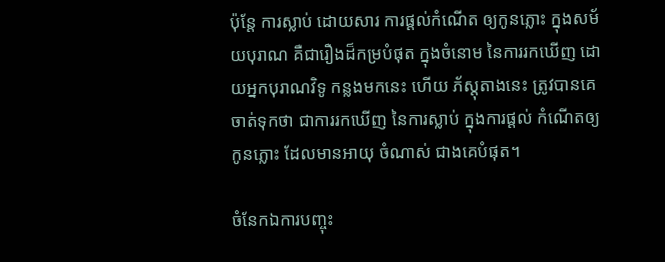ប៉ុន្តែ ការស្លាប់ ដោយសារ ការផ្តល់កំណើត ឲ្យកូនភ្លោះ ក្នុងសម័យបុរាណ គឺជារឿងដ៏កម្របំផុត ក្នុងចំនោម នៃការរកឃើញ ដោយអ្នកបុរាណវិទូ កន្លងមកនេះ ហើយ ភ័ស្តុតាងនេះ ត្រូវបានគេចាត់ទុកថា ជាការរកឃើញ នៃការស្លាប់ ក្នុងការផ្តល់ កំណើតឲ្យ កូនភ្លោះ ដែលមានអាយុ ចំណាស់ ជាងគេបំផុត។

ចំនែកឯការបញ្ចុះ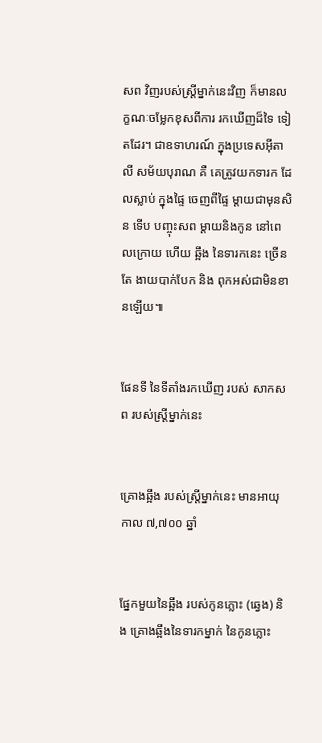សព វិញរបស់ស្រ្តីម្នាក់នេះវិញ ក៏មានលក្ខណៈចម្លែកខុសពីការ រកឃើញដ៏ទៃ ទៀតដែរ។ ជាឧទាហរណ៍ ក្នុងប្រទេសអ៊ីតាលី សម័យបុរាណ គឺ គេត្រូវយកទារក ដែលស្លាប់ ក្នុងផ្ទៃ ចេញពីផ្ទៃ ម្តាយជាមុនសិន ទើប បញ្ចុះសព ម្តាយនិងកូន នៅពេលក្រោយ ហើយ ឆ្អឹង នៃទារកនេះ ច្រើនតែ ងាយបាក់បែក និង ពុកអស់ជាមិនខានឡើយ៕


ផែនទី នៃទីតាំងរកឃើញ របស់ សាកសព របស់ស្រ្តីម្នាក់នេះ


គ្រោងឆ្អឹង របស់ស្រ្តីម្នាក់នេះ មានអាយុកាល ៧,៧០០ ឆ្នាំ


ផ្នែកមួយនៃឆ្អឹង របស់កូនភ្លោះ (ឆ្វេង) និង គ្រោងឆ្អឹងនៃទារកម្នាក់ នៃកូនភ្លោះ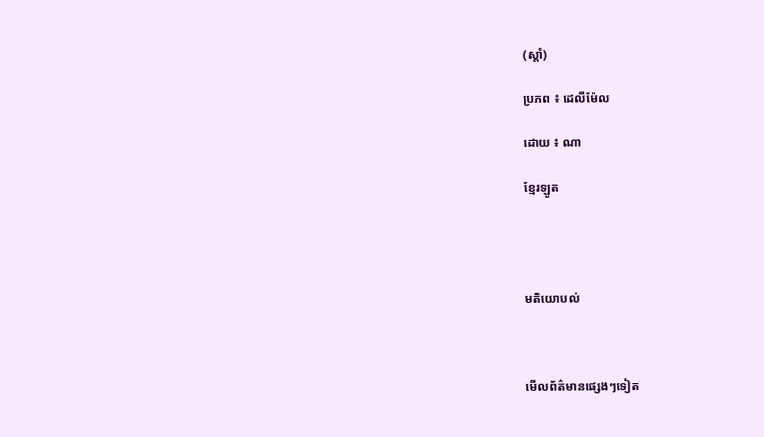(ស្តាំ)

ប្រភព ៖ ដេលីម៉ែល

ដោយ ៖ ណា

ខ្មែរឡូត




មតិយោបល់



មើលព័ត៌មានផ្សេងៗទៀត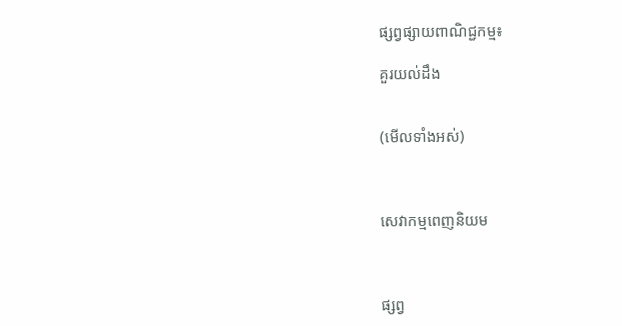ផ្សព្វផ្សាយពាណិជ្ជកម្ម៖

គួរយល់ដឹង


(មើលទាំងអស់)



សេវាកម្មពេញនិយម



ផ្សព្វ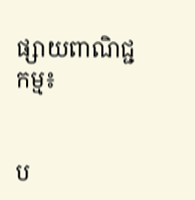ផ្សាយពាណិជ្ជកម្ម៖


ប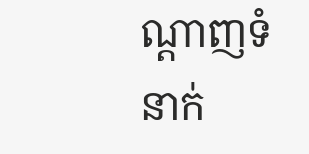ណ្តាញទំនាក់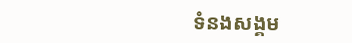ទំនងសង្គម